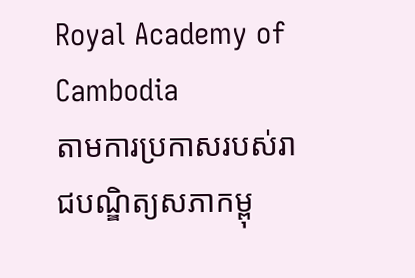Royal Academy of Cambodia
តាមការប្រកាសរបស់រាជបណ្ឌិត្យសភាកម្ពុ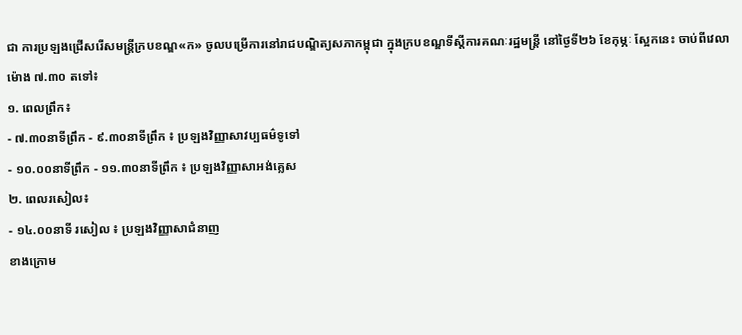ជា ការប្រឡងជ្រើសរើសមន្ត្រីក្របខណ្ឌ«ក» ចូលបម្រើការនៅរាជបណ្ឌិត្យសភាកម្ពុជា ក្នុងក្របខណ្ឌទីស្តីការគណៈរដ្ឋមន្ត្រី នៅថ្ងៃទី២៦ ខែកុម្ភៈ ស្អែកនេះ ចាប់ពីវេលាម៉ោង ៧.៣០ តទៅ៖
១. ពេលព្រឹក៖
- ៧.៣០នាទីព្រឹក - ៩.៣០នាទីព្រឹក ៖ ប្រឡងវិញ្ញាសាវប្បធម៌ទូទៅ
- ១០.០០នាទីព្រឹក - ១១.៣០នាទីព្រឹក ៖ ប្រឡងវិញ្ញាសាអង់គ្លេស
២. ពេលរសៀល៖
- ១៤.០០នាទី រសៀល ៖ ប្រឡងវិញ្ញាសាជំនាញ
ខាងក្រោម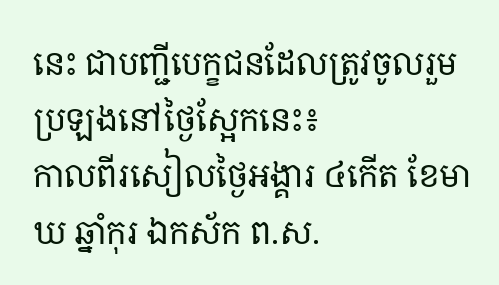នេះ ជាបញ្ជីបេក្ខជនដែលត្រូវចូលរួមប្រឡងនៅថ្ងៃស្អែកនេះ៖
កាលពីរសៀលថ្ងៃអង្គារ ៤កើត ខែមាឃ ឆ្នាំកុរ ឯកស័ក ព.ស.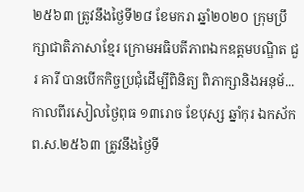២៥៦៣ ត្រូវនឹងថ្ងៃទី២៨ ខែមករា ឆ្នាំ២០២០ ក្រុមប្រឹក្សាជាតិភាសាខ្មែរ ក្រោមអធិបតីភាពឯកឧត្តមបណ្ឌិត ជួរ គារី បានបើកកិច្ចប្រជុំដើម្បីពិនិត្យ ពិភាក្សានិងអនុម័...
កាលពីរសៀលថ្ងៃពុធ ១៣រោច ខែបុស្ស ឆ្នាំកុរ ឯកស័ក ព.ស.២៥៦៣ ត្រូវនឹងថ្ងៃទី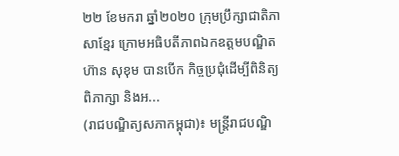២២ ខែមករា ឆ្នាំ២០២០ ក្រុមប្រឹក្សាជាតិភាសាខ្មែរ ក្រោមអធិបតីភាពឯកឧត្តមបណ្ឌិត ហ៊ាន សុខុម បានបើក កិច្ចប្រជុំដើម្បីពិនិត្យ ពិភាក្សា និងអ...
(រាជបណ្ឌិត្យសភាកម្ពុជា)៖ មន្ត្រីរាជបណ្ឌិ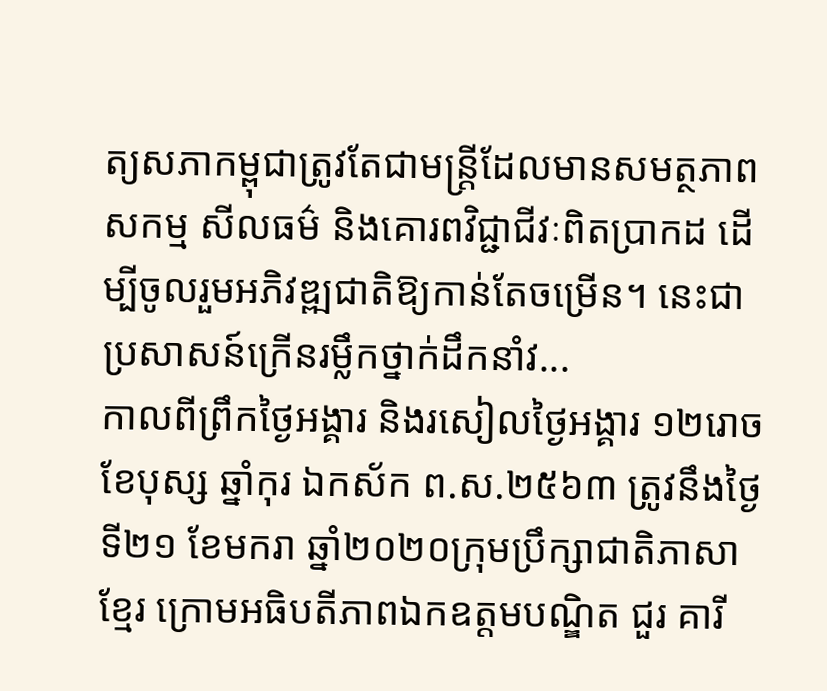ត្យសភាកម្ពុជាត្រូវតែជាមន្ត្រីដែលមានសមត្ថភាពសកម្ម សីលធម៌ និងគោរពវិជ្ជាជីវៈពិតប្រាកដ ដើម្បីចូលរួមអភិវឌ្ឍជាតិឱ្យកាន់តែចម្រើន។ នេះជាប្រសាសន៍ក្រើនរម្លឹកថ្នាក់ដឹកនាំវ...
កាលពីព្រឹកថ្ងៃអង្គារ និងរសៀលថ្ងៃអង្គារ ១២រោច ខែបុស្ស ឆ្នាំកុរ ឯកស័ក ព.ស.២៥៦៣ ត្រូវនឹងថ្ងៃទី២១ ខែមករា ឆ្នាំ២០២០ក្រុមប្រឹក្សាជាតិភាសាខ្មែរ ក្រោមអធិបតីភាពឯកឧត្តមបណ្ឌិត ជួរ គារី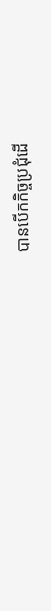បានបើកកិច្ចប្រជុំដើ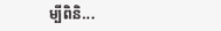ម្បីពិនិ...